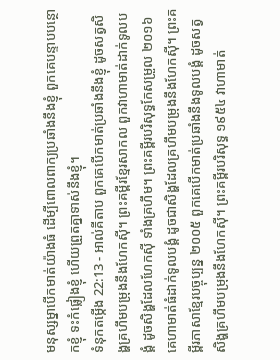មនុស្សម្នាបើកមាត់យ៉ាងធំ ដើម្បីពោលពាក្យប្រឆាំងនឹងខ្ញុំ ពួកគេបន្ទាបបន្ថោកខ្ញុំ ទះកំផ្លៀងខ្ញុំ ហើយព្រួតគ្នាទាស់នឹងខ្ញុំ។
ទំនុកតម្កើង 22:13 - អាល់គីតាប ពួកគេបើកមាត់ប្រឆាំងនឹងខ្ញុំ ដូចសត្វសិង្ហគ្រហឹមបម្រុងនឹងហែកស៊ី។ ព្រះគម្ពីរខ្មែរសាកល ពួកវាហាមាត់ដាក់ទូលបង្គំ ដូចសិង្ហដែលហែកស៊ី ទាំងគ្រហឹម។ ព្រះគម្ពីរបរិសុទ្ធកែសម្រួល ២០១៦ គេហាមាត់ធំដាក់ទូលបង្គំ ដូចជាសិង្ហដែលគ្រហឹមបម្រុងនឹងហែកស៊ី។ ព្រះគម្ពីរភាសាខ្មែរបច្ចុប្បន្ន ២០០៥ ពួកគេបើកមាត់ប្រឆាំងនឹងទូលបង្គំ ដូចសត្វសិង្ហគ្រហឹមបម្រុងនឹងហែកស៊ី។ ព្រះគម្ពីរបរិសុទ្ធ ១៩៥៤ វាហាមាត់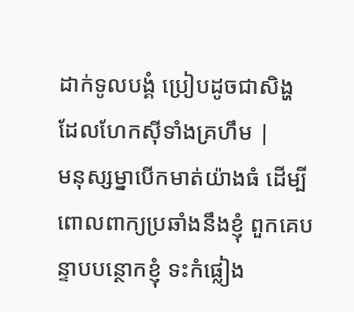ដាក់ទូលបង្គំ ប្រៀបដូចជាសិង្ហ ដែលហែកស៊ីទាំងគ្រហឹម |
មនុស្សម្នាបើកមាត់យ៉ាងធំ ដើម្បីពោលពាក្យប្រឆាំងនឹងខ្ញុំ ពួកគេបន្ទាបបន្ថោកខ្ញុំ ទះកំផ្លៀង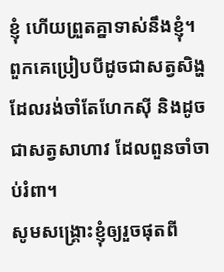ខ្ញុំ ហើយព្រួតគ្នាទាស់នឹងខ្ញុំ។
ពួកគេប្រៀបបីដូចជាសត្វសិង្ហ ដែលរង់ចាំតែហែកស៊ី និងដូចជាសត្វសាហាវ ដែលពួនចាំចាប់រំពា។
សូមសង្គ្រោះខ្ញុំឲ្យរួចផុតពី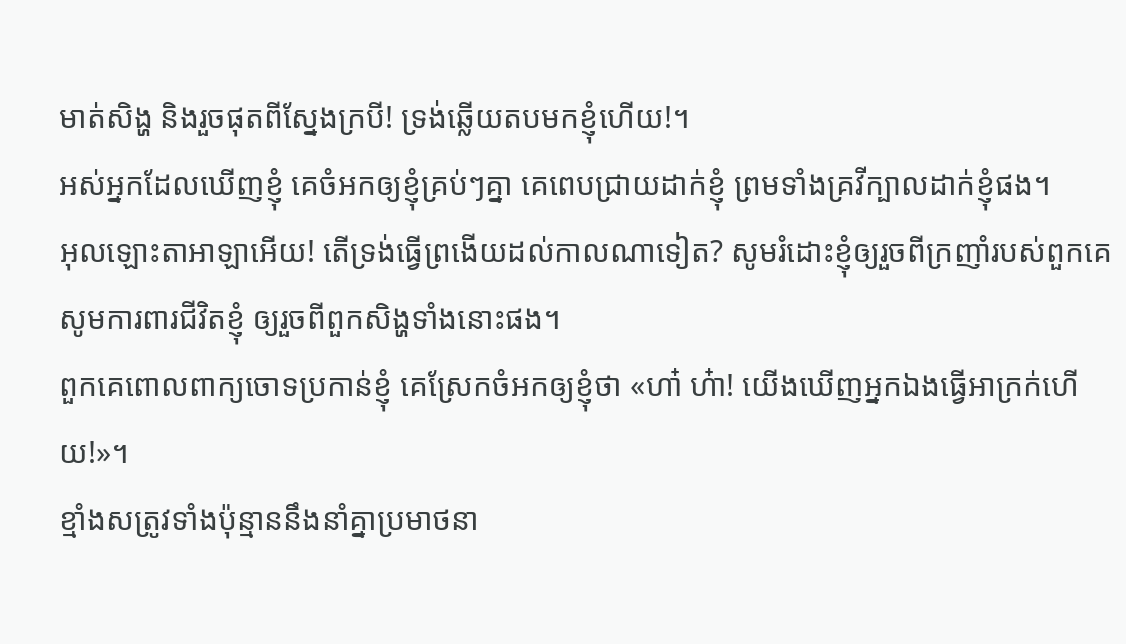មាត់សិង្ហ និងរួចផុតពីស្នែងក្របី! ទ្រង់ឆ្លើយតបមកខ្ញុំហើយ!។
អស់អ្នកដែលឃើញខ្ញុំ គេចំអកឲ្យខ្ញុំគ្រប់ៗគ្នា គេពេបជ្រាយដាក់ខ្ញុំ ព្រមទាំងគ្រវីក្បាលដាក់ខ្ញុំផង។
អុលឡោះតាអាឡាអើយ! តើទ្រង់ធ្វើព្រងើយដល់កាលណាទៀត? សូមរំដោះខ្ញុំឲ្យរួចពីក្រញាំរបស់ពួកគេ សូមការពារជីវិតខ្ញុំ ឲ្យរួចពីពួកសិង្ហទាំងនោះផង។
ពួកគេពោលពាក្យចោទប្រកាន់ខ្ញុំ គេស្រែកចំអកឲ្យខ្ញុំថា «ហា៎ ហ៎ា! យើងឃើញអ្នកឯងធ្វើអាក្រក់ហើយ!»។
ខ្មាំងសត្រូវទាំងប៉ុន្មាននឹងនាំគ្នាប្រមាថនា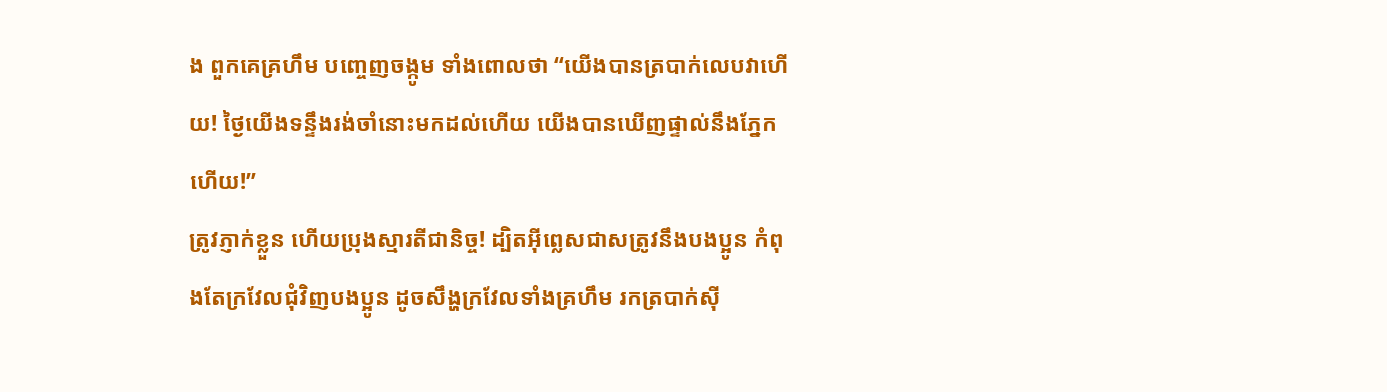ង ពួកគេគ្រហឹម បញ្ចេញចង្កូម ទាំងពោលថា “យើងបានត្របាក់លេបវាហើយ! ថ្ងៃយើងទន្ទឹងរង់ចាំនោះមកដល់ហើយ យើងបានឃើញផ្ទាល់នឹងភ្នែកហើយ!”
ត្រូវភ្ញាក់ខ្លួន ហើយប្រុងស្មារតីជានិច្ច! ដ្បិតអ៊ីព្លេសជាសត្រូវនឹងបងប្អូន កំពុងតែក្រវែលជុំវិញបងប្អូន ដូចសឹង្ហក្រវែលទាំងគ្រហឹម រកត្របាក់ស៊ី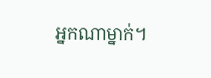អ្នកណាម្នាក់។